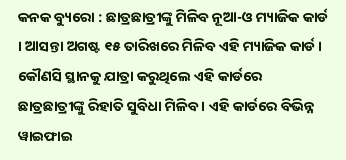କନକ ବ୍ୟୁରୋ : ଛାତ୍ରଛାତ୍ରୀଙ୍କୁ ମିଳିବ ନୂଆ-ଓ ମ୍ୟାଜିକ କାର୍ଡ । ଆସନ୍ତା ଅଗଷ୍ଟ ୧୫ ତାରିଖରେ ମିଳିବ ଏହି ମ୍ୟାଜିକ କାର୍ଡ । କୌଣସି ସ୍ଥାନକୁ ଯାତ୍ରା କରୁଥିଲେ ଏହି କାର୍ଡରେ ଛାତ୍ରଛାତ୍ରୀଙ୍କୁ ରିହାତି ସୁବିଧା ମିଳିବ । ଏହି କାର୍ଡରେ ବିଭିନ୍ନ ୱାଇଫାଇ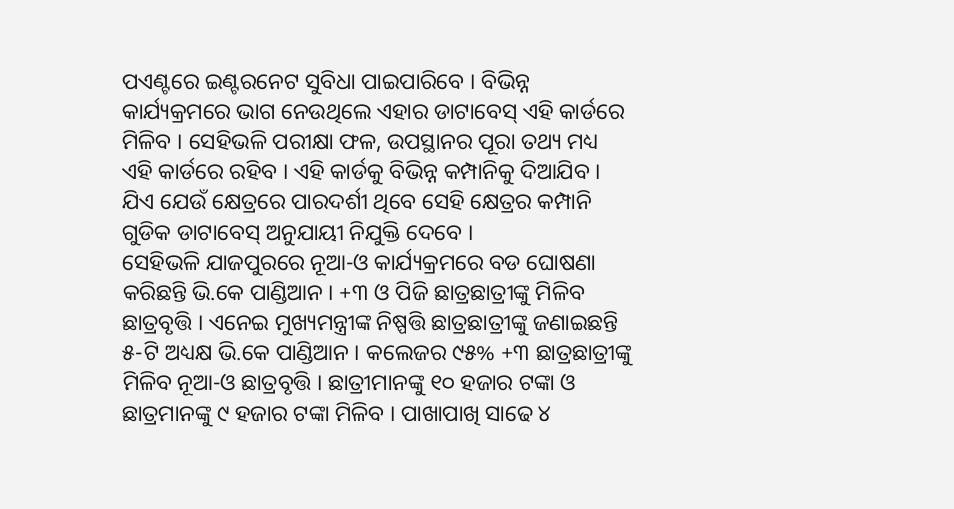ପଏଣ୍ଟରେ ଇଣ୍ଟରନେଟ ସୁବିଧା ପାଇପାରିବେ । ବିଭିନ୍ନ କାର୍ଯ୍ୟକ୍ରମରେ ଭାଗ ନେଉଥିଲେ ଏହାର ଡାଟାବେସ୍ ଏହି କାର୍ଡରେ ମିଳିବ । ସେହିଭଳି ପରୀକ୍ଷା ଫଳ, ଉପସ୍ଥାନର ପୂରା ତଥ୍ୟ ମଧ୍ୟ ଏହି କାର୍ଡରେ ରହିବ । ଏହି କାର୍ଡକୁ ବିଭିନ୍ନ କମ୍ପାନିକୁ ଦିଆଯିବ । ଯିଏ ଯେଉଁ କ୍ଷେତ୍ରରେ ପାରଦର୍ଶୀ ଥିବେ ସେହି କ୍ଷେତ୍ରର କମ୍ପାନି ଗୁଡିକ ଡାଟାବେସ୍ ଅନୁଯାୟୀ ନିଯୁକ୍ତି ଦେବେ ।
ସେହିଭଳି ଯାଜପୁରରେ ନୂଆ-ଓ କାର୍ଯ୍ୟକ୍ରମରେ ବଡ ଘୋଷଣା କରିଛନ୍ତି ଭି.କେ ପାଣ୍ଡିଆନ । +୩ ଓ ପିଜି ଛାତ୍ରଛାତ୍ରୀଙ୍କୁ ମିଳିବ ଛାତ୍ରବୃତ୍ତି । ଏନେଇ ମୁଖ୍ୟମନ୍ତ୍ରୀଙ୍କ ନିଷ୍ପତ୍ତି ଛାତ୍ରଛାତ୍ରୀଙ୍କୁ ଜଣାଇଛନ୍ତି ୫-ଟି ଅଧ୍ୟକ୍ଷ ଭି.କେ ପାଣ୍ଡିଆନ । କଲେଜର ୯୫% +୩ ଛାତ୍ରଛାତ୍ରୀଙ୍କୁ ମିଳିବ ନୂଆ-ଓ ଛାତ୍ରବୃତ୍ତି । ଛାତ୍ରୀମାନଙ୍କୁ ୧୦ ହଜାର ଟଙ୍କା ଓ ଛାତ୍ରମାନଙ୍କୁ ୯ ହଜାର ଟଙ୍କା ମିଳିବ । ପାଖାପାଖି ସାଢେ ୪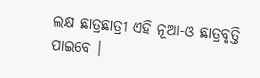ଲକ୍ଷ ଛାତ୍ରଛାତ୍ରୀ ଏହି ନୂଆ-ଓ ଛାତ୍ରବୃତ୍ତି ପାଇବେ ।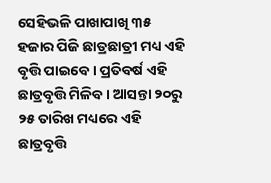ସେହିଭଳି ପାଖାପାଖି ୩୫ ହଜାର ପିଜି ଛାତ୍ରଛାତ୍ରୀ ମଧ୍ୟ ଏହି ବୃତ୍ତି ପାଇବେ । ପ୍ରତିବର୍ଷ ଏହି ଛାତ୍ରବୃତ୍ତି ମିଳିବ । ଆସନ୍ତା ୨୦ରୁ ୨୫ ତାରିଖ ମଧ୍ୟରେ ଏହି ଛାତ୍ରବୃତ୍ତି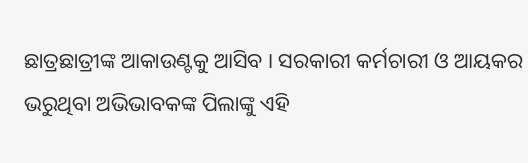ଛାତ୍ରଛାତ୍ରୀଙ୍କ ଆକାଉଣ୍ଟକୁ ଆସିବ । ସରକାରୀ କର୍ମଚାରୀ ଓ ଆୟକର ଭରୁଥିବା ଅଭିଭାବକଙ୍କ ପିଲାଙ୍କୁ ଏହି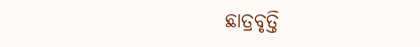ଛାତ୍ରବୃତ୍ତି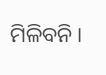ମିଳିବନି ।